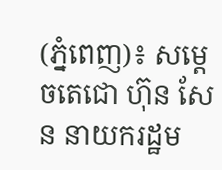(ភ្នំពេញ)៖ សម្តេចតេជោ ហ៊ុន សែន នាយករដ្ឋម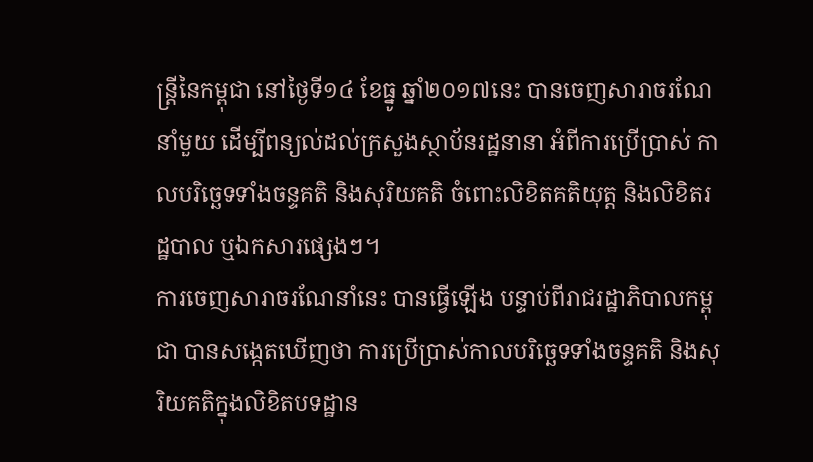ន្រ្តីនៃកម្ពុជា នៅថ្ងៃទី១៤ ខែធ្នូ ឆ្នាំ២០១៧នេះ បានចេញសារាចរណែនាំមួយ ដើម្បីពន្យល់ដល់ក្រសួងស្ថាប័នរដ្ឋនានា អំពីការប្រើប្រាស់ កាលបរិច្ឆេទទាំងចន្ទគតិ និងសុរិយគតិ ចំពោះលិខិតគតិយុត្ត និងលិខិតរដ្ឋបាល ឬឯកសារផ្សេងៗ។
ការចេញសារាចរណែនាំនេះ បានធ្វើឡើង បន្ទាប់ពីរាជរដ្ឋាភិបាលកម្ពុជា បានសង្កេតឃើញថា ការប្រើប្រាស់កាលបរិច្ឆេទទាំងចន្ទគតិ និងសុរិយគតិក្នុងលិខិតបទដ្ឋាន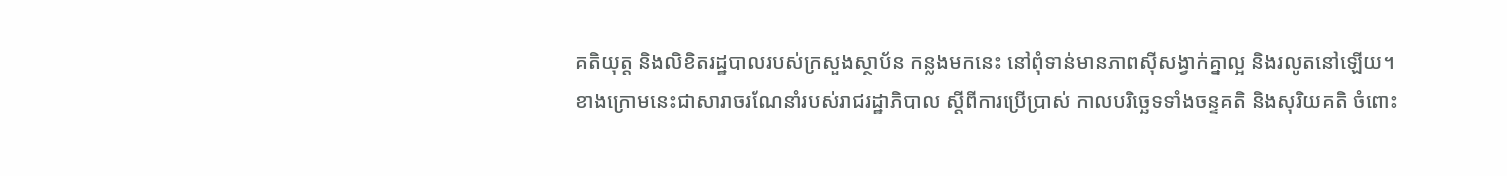គតិយុត្ត និងលិខិតរដ្ឋបាលរបស់ក្រសួងស្ថាប័ន កន្លងមកនេះ នៅពុំទាន់មានភាពស៊ីសង្វាក់គ្នាល្អ និងរលូតនៅឡើយ។
ខាងក្រោមនេះជាសារាចរណែនាំរបស់រាជរដ្ឋាភិបាល ស្តីពីការប្រើប្រាស់ កាលបរិច្ឆេទទាំងចន្ទគតិ និងសុរិយគតិ ចំពោះ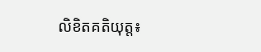លិខិតគតិយុត្ត៖